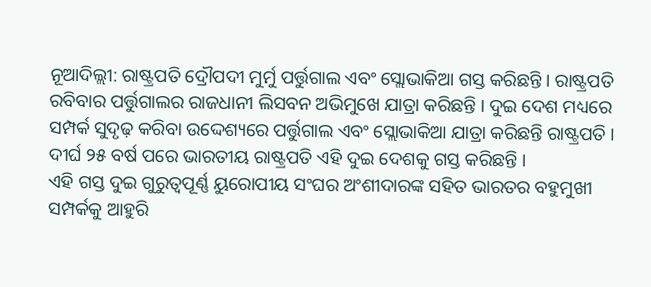ନୂଆଦିଲ୍ଲୀ: ରାଷ୍ଟ୍ରପତି ଦ୍ରୌପଦୀ ମୁର୍ମୁ ପର୍ତ୍ତୁଗାଲ ଏବଂ ସ୍ଲୋଭାକିଆ ଗସ୍ତ କରିଛନ୍ତି । ରାଷ୍ଟ୍ରପତି ରବିବାର ପର୍ତ୍ତୁଗାଲର ରାଜଧାନୀ ଲିସବନ ଅଭିମୁଖେ ଯାତ୍ରା କରିଛନ୍ତି । ଦୁଇ ଦେଶ ମଧ୍ୟରେ ସମ୍ପର୍କ ସୁଦୃଢ଼ କରିବା ଉଦ୍ଦେଶ୍ୟରେ ପର୍ତ୍ତୁଗାଲ ଏବଂ ସ୍ଲୋଭାକିଆ ଯାତ୍ରା କରିଛନ୍ତି ରାଷ୍ଟ୍ରପତି । ଦୀର୍ଘ ୨୫ ବର୍ଷ ପରେ ଭାରତୀୟ ରାଷ୍ଟ୍ରପତି ଏହି ଦୁଇ ଦେଶକୁ ଗସ୍ତ କରିଛନ୍ତି ।
ଏହି ଗସ୍ତ ଦୁଇ ଗୁରୁତ୍ୱପୂର୍ଣ୍ଣ ୟୁରୋପୀୟ ସଂଘର ଅଂଶୀଦାରଙ୍କ ସହିତ ଭାରତର ବହୁମୁଖୀ ସମ୍ପର୍କକୁ ଆହୁରି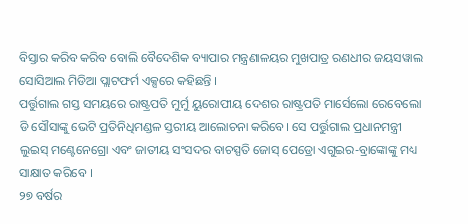ବିସ୍ତାର କରିବ କରିବ ବୋଲି ବୈଦେଶିକ ବ୍ୟାପାର ମନ୍ତ୍ରଣାଳୟର ମୁଖପାତ୍ର ରଣଧୀର ଜୟସୱାଲ ସୋସିଆଲ ମିଡିଆ ପ୍ଲାଟଫର୍ମ ଏକ୍ସରେ କହିଛନ୍ତି ।
ପର୍ତ୍ତୁଗାଲ ଗସ୍ତ ସମୟରେ ରାଷ୍ଟ୍ରପତି ମୁର୍ମୁ ୟୁରୋପୀୟ ଦେଶର ରାଷ୍ଟ୍ରପତି ମାର୍ସେଲୋ ରେବେଲୋ ଡି ସୌସାଙ୍କୁ ଭେଟି ପ୍ରତିନିଧିମଣ୍ଡଳ ସ୍ତରୀୟ ଆଲୋଚନା କରିବେ। ସେ ପର୍ତ୍ତୁଗାଲ ପ୍ରଧାନମନ୍ତ୍ରୀ ଲୁଇସ୍ ମଣ୍ଟେନେଗ୍ରୋ ଏବଂ ଜାତୀୟ ସଂସଦର ବାଚସ୍ପତି ଜୋସ୍ ପେଡ୍ରୋ ଏଗୁଇର-ବ୍ରାଙ୍କୋଙ୍କୁ ମଧ୍ୟ ସାକ୍ଷାତ କରିବେ ।
୨୭ ବର୍ଷର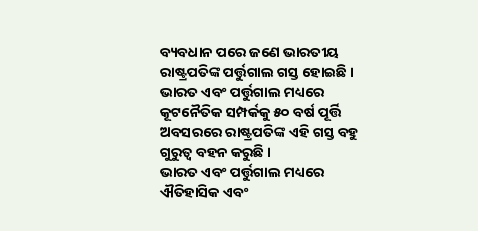ବ୍ୟବଧାନ ପରେ ଜଣେ ଭାରତୀୟ ରାଷ୍ଟ୍ରପତିଙ୍କ ପର୍ତ୍ତୁଗାଲ ଗସ୍ତ ହୋଇଛି । ଭାରତ ଏବଂ ପର୍ତ୍ତୁଗାଲ ମଧ୍ୟରେ କୂଟନୈତିକ ସମ୍ପର୍କକୁ ୫୦ ବର୍ଷ ପୂର୍ତ୍ତି ଅବସରରେ ରାଷ୍ଟ୍ରପତିଙ୍କ ଏହି ଗସ୍ତ ବହୁ ଗୁରୁତ୍ବ ବହନ କରୁଛି ।
ଭାରତ ଏବଂ ପର୍ତ୍ତୁଗାଲ ମଧ୍ୟରେ ଐତିହାସିକ ଏବଂ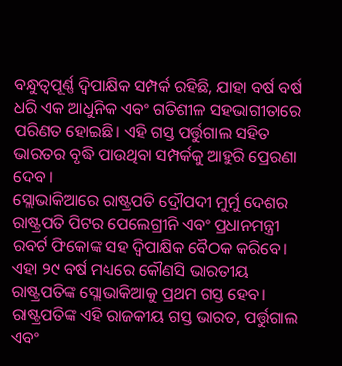ବନ୍ଧୁତ୍ୱପୂର୍ଣ୍ଣ ଦ୍ୱିପାକ୍ଷିକ ସମ୍ପର୍କ ରହିଛି, ଯାହା ବର୍ଷ ବର୍ଷ ଧରି ଏକ ଆଧୁନିକ ଏବଂ ଗତିଶୀଳ ସହଭାଗୀତାରେ ପରିଣତ ହୋଇଛି। ଏହି ଗସ୍ତ ପର୍ତ୍ତୁଗାଲ ସହିତ ଭାରତର ବୃଦ୍ଧି ପାଉଥିବା ସମ୍ପର୍କକୁ ଆହୁରି ପ୍ରେରଣା ଦେବ ।
ସ୍ଲୋଭାକିଆରେ ରାଷ୍ଟ୍ରପତି ଦ୍ରୌପଦୀ ମୁର୍ମୁ ଦେଶର ରାଷ୍ଟ୍ରପତି ପିଟର ପେଲେଗ୍ରୀନି ଏବଂ ପ୍ରଧାନମନ୍ତ୍ରୀ ରବର୍ଟ ଫିକୋଙ୍କ ସହ ଦ୍ୱିପାକ୍ଷିକ ବୈଠକ କରିବେ। ଏହା ୨୯ ବର୍ଷ ମଧ୍ୟରେ କୌଣସି ଭାରତୀୟ ରାଷ୍ଟ୍ରପତିଙ୍କ ସ୍ଲୋଭାକିଆକୁ ପ୍ରଥମ ଗସ୍ତ ହେବ।
ରାଷ୍ଟ୍ରପତିଙ୍କ ଏହି ରାଜକୀୟ ଗସ୍ତ ଭାରତ, ପର୍ତ୍ତୁଗାଲ ଏବଂ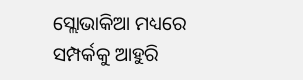ସ୍ଲୋଭାକିଆ ମଧ୍ୟରେ ସମ୍ପର୍କକୁ ଆହୁରି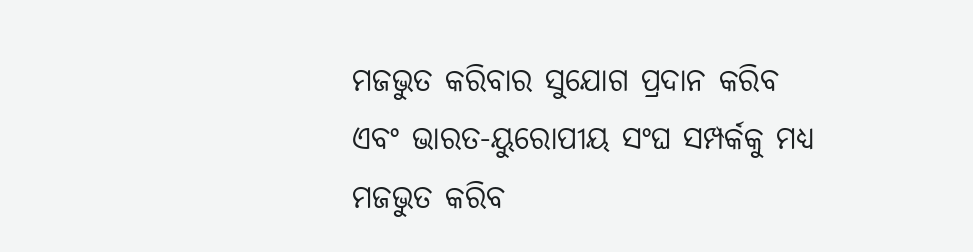ମଜଭୁତ କରିବାର ସୁଯୋଗ ପ୍ରଦାନ କରିବ ଏବଂ ଭାରତ-ୟୁରୋପୀୟ ସଂଘ ସମ୍ପର୍କକୁ ମଧ୍ୟ ମଜଭୁତ କରିବ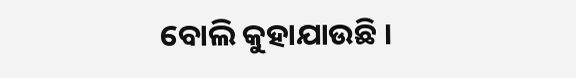ବୋଲି କୁହାଯାଉଛି ।